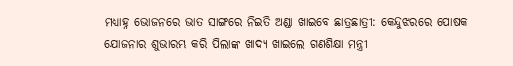ମଧ୍ୟାହ୍ନ ଭୋଜନରେ ଭାତ ସାଙ୍ଗରେ ନିଇତି ଅଣ୍ଡା ଖାଇବେ ଛାତ୍ରଛାତ୍ରୀ: କେନ୍ଦୁଝରରେ ପୋଷକ ଯୋଜନାର ଶୁଭାରମ୍ଭ କରି ପିଲାଙ୍କ ଖାଦ୍ୟ ଖାଇଲେ ଗଣଶିକ୍ଷା ମନ୍ତ୍ରୀ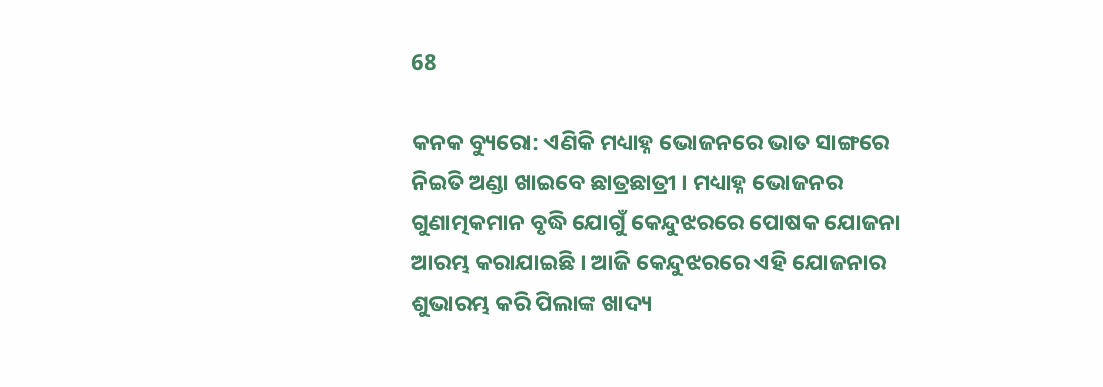68

କନକ ବ୍ୟୁରୋ: ଏଣିକି ମଧ୍ୟାହ୍ନ ଭୋଜନରେ ଭାତ ସାଙ୍ଗରେ ନିଇତି ଅଣ୍ଡା ଖାଇବେ ଛାତ୍ରଛାତ୍ରୀ । ମଧ୍ୟାହ୍ନ ଭୋଜନର ଗୁଣାତ୍ମକମାନ ବୃଦ୍ଧି ଯୋଗୁଁ କେନ୍ଦୁଝରରେ ପୋଷକ ଯୋଜନା ଆରମ୍ଭ କରାଯାଇଛି । ଆଜି କେନ୍ଦୁଝରରେ ଏହି ଯୋଜନାର ଶୁଭାରମ୍ଭ କରି ପିଲାଙ୍କ ଖାଦ୍ୟ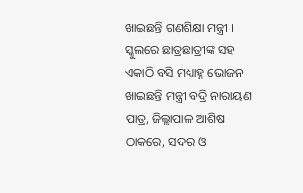ଖାଇଛନ୍ତି ଗଣଶିକ୍ଷା ମନ୍ତ୍ରୀ । ସ୍କୁଲରେ ଛାତ୍ରଛାତ୍ରୀଙ୍କ ସହ ଏକାଠି ବସି ମଧ୍ୟାହ୍ନ ଭୋଜନ ଖାଇଛନ୍ତି ମନ୍ତ୍ରୀ ବଦ୍ରି ନାରାୟଣ ପାତ୍ର, ଜିଲ୍ଲାପାଳ ଆଶିଷ ଠାକରେ, ସଦର ଓ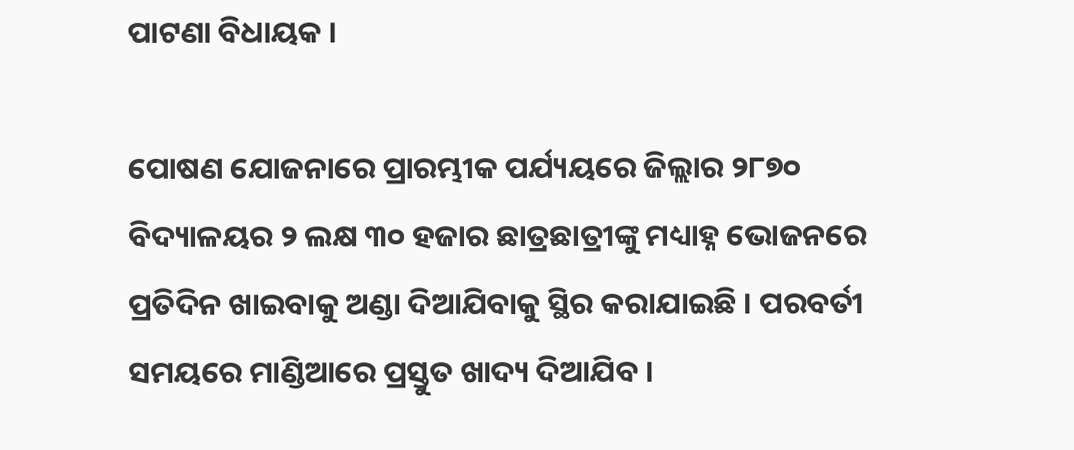ପାଟଣା ବିଧାୟକ ।

ପୋଷଣ ଯୋଜନାରେ ପ୍ରାରମ୍ଭୀକ ପର୍ଯ୍ୟୟରେ ଜିଲ୍ଲାର ୨୮୭୦ ବିଦ୍ୟାଳୟର ୨ ଲକ୍ଷ ୩୦ ହଜାର ଛାତ୍ରଛାତ୍ରୀଙ୍କୁ ମଧ୍ୟାହ୍ନ ଭୋଜନରେ ପ୍ରତିଦିନ ଖାଇବାକୁ ଅଣ୍ଡା ଦିଆଯିବାକୁ ସ୍ଥିର କରାଯାଇଛି । ପରବର୍ତୀ ସମୟରେ ମାଣ୍ଡିଆରେ ପ୍ରସ୍ତୁତ ଖାଦ୍ୟ ଦିଆଯିବ ।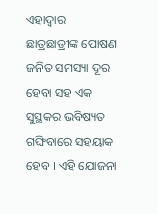ଏହାଦ୍ୱାର ଛାତ୍ରଛାତ୍ରୀଙ୍କ ପୋଷଣ ଜନିତ ସମସ୍ୟା ଦୂର ହେବା ସହ ଏକ ସୁସ୍ଥକର ଭବିଷ୍ୟତ ଗଙ୍ଘିବାରେ ସହୟାକ ହେବ । ଏହି ଯୋଜନା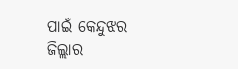ପାଇଁ କେନ୍ଦୁଝର ଜିଲ୍ଲାର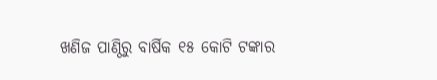ଖଣିଜ ପାଣ୍ଠିରୁ ବାର୍ଷିକ ୧୫ କୋଟି ଟଙ୍କାର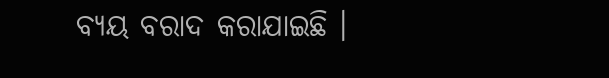ବ୍ୟୟ ବରାଦ କରାଯାଇଛି ।